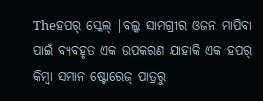Theହପର୍ ସ୍କେଲ୍ |ବଲ୍କ ସାମଗ୍ରୀର ଓଜନ ମାପିବା ପାଇଁ ବ୍ୟବହୃତ ଏକ ଉପକରଣ ଯାହାକି ଏକ ହପର୍ କିମ୍ବା ସମାନ ଷ୍ଟୋରେଜ୍ ପାତ୍ରରୁ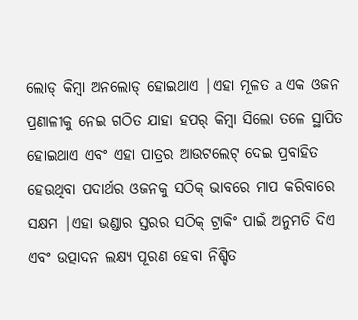ଲୋଡ୍ କିମ୍ବା ଅନଲୋଡ୍ ହୋଇଥାଏ |ଏହା ମୂଳତ a ଏକ ଓଜନ ପ୍ରଣାଳୀକୁ ନେଇ ଗଠିତ ଯାହା ହପର୍ କିମ୍ବା ସିଲୋ ତଳେ ସ୍ଥାପିତ ହୋଇଥାଏ ଏବଂ ଏହା ପାତ୍ରର ଆଉଟଲେଟ୍ ଦେଇ ପ୍ରବାହିତ ହେଉଥିବା ପଦାର୍ଥର ଓଜନକୁ ସଠିକ୍ ଭାବରେ ମାପ କରିବାରେ ସକ୍ଷମ |ଏହା ଭଣ୍ଡାର ସ୍ତରର ସଠିକ୍ ଟ୍ରାକିଂ ପାଇଁ ଅନୁମତି ଦିଏ ଏବଂ ଉତ୍ପାଦନ ଲକ୍ଷ୍ୟ ପୂରଣ ହେବା ନିଶ୍ଚିତ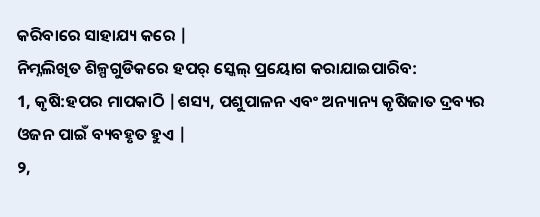କରିବାରେ ସାହାଯ୍ୟ କରେ |
ନିମ୍ନଲିଖିତ ଶିଳ୍ପଗୁଡିକରେ ହପର୍ ସ୍କେଲ୍ ପ୍ରୟୋଗ କରାଯାଇପାରିବ:
1, କୃଷି:ହପର ମାପକାଠି |ଶସ୍ୟ, ପଶୁପାଳନ ଏବଂ ଅନ୍ୟାନ୍ୟ କୃଷିଜାତ ଦ୍ରବ୍ୟର ଓଜନ ପାଇଁ ବ୍ୟବହୃତ ହୁଏ |
୨,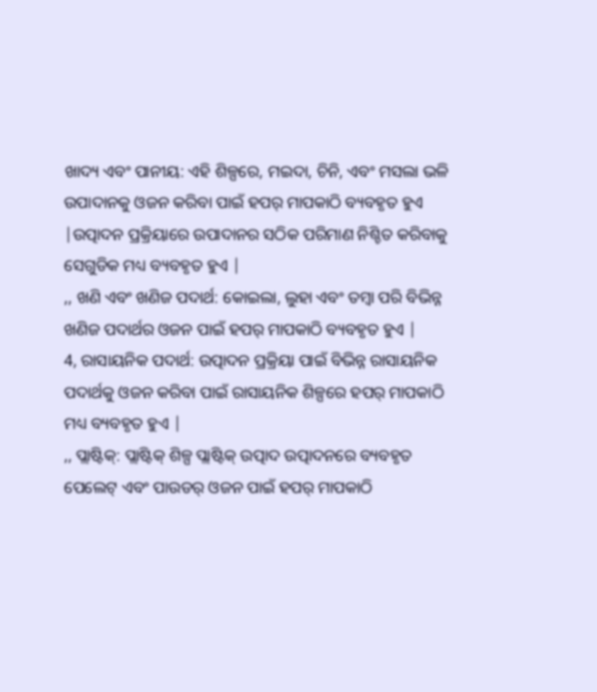ଖାଦ୍ୟ ଏବଂ ପାନୀୟ: ଏହି ଶିଳ୍ପରେ, ମଇଦା, ଚିନି, ଏବଂ ମସଲା ଭଳି ଉପାଦାନକୁ ଓଜନ କରିବା ପାଇଁ ହପର୍ ମାପକାଠି ବ୍ୟବହୃତ ହୁଏ |ଉତ୍ପାଦନ ପ୍ରକ୍ରିୟାରେ ଉପାଦାନର ସଠିକ ପରିମାଣ ନିଶ୍ଚିତ କରିବାକୁ ସେଗୁଡିକ ମଧ୍ୟ ବ୍ୟବହୃତ ହୁଏ |
,, ଖଣି ଏବଂ ଖଣିଜ ପଦାର୍ଥ: କୋଇଲା, ଲୁହା ଏବଂ ତମ୍ବା ପରି ବିଭିନ୍ନ ଖଣିଜ ପଦାର୍ଥର ଓଜନ ପାଇଁ ହପର୍ ମାପକାଠି ବ୍ୟବହୃତ ହୁଏ |
4, ରାସାୟନିକ ପଦାର୍ଥ: ଉତ୍ପାଦନ ପ୍ରକ୍ରିୟା ପାଇଁ ବିଭିନ୍ନ ରାସାୟନିକ ପଦାର୍ଥକୁ ଓଜନ କରିବା ପାଇଁ ରାସାୟନିକ ଶିଳ୍ପରେ ହପର୍ ମାପକାଠି ମଧ୍ୟ ବ୍ୟବହୃତ ହୁଏ |
,, ପ୍ଲାଷ୍ଟିକ୍: ପ୍ଲାଷ୍ଟିକ୍ ଶିଳ୍ପ ପ୍ଲାଷ୍ଟିକ୍ ଉତ୍ପାଦ ଉତ୍ପାଦନରେ ବ୍ୟବହୃତ ପେଲେଟ୍ ଏବଂ ପାଉଡର୍ ଓଜନ ପାଇଁ ହପର୍ ମାପକାଠି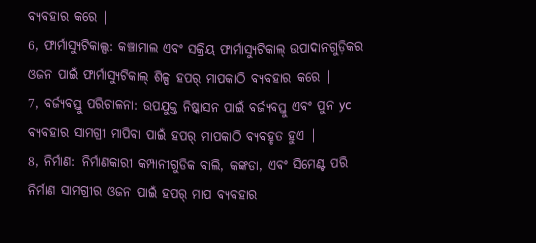ବ୍ୟବହାର କରେ |
6, ଫାର୍ମାସ୍ୟୁଟିକାଲ୍ସ: କଞ୍ଚାମାଲ ଏବଂ ସକ୍ରିୟ ଫାର୍ମାସ୍ୟୁଟିକାଲ୍ ଉପାଦାନଗୁଡ଼ିକର ଓଜନ ପାଇଁ ଫାର୍ମାସ୍ୟୁଟିକାଲ୍ ଶିଳ୍ପ ହପର୍ ମାପକାଠି ବ୍ୟବହାର କରେ |
7, ବର୍ଜ୍ୟବସ୍ତୁ ପରିଚାଳନା: ଉପଯୁକ୍ତ ନିଷ୍କାସନ ପାଇଁ ବର୍ଜ୍ୟବସ୍ତୁ ଏବଂ ପୁନ yc ବ୍ୟବହାର ସାମଗ୍ରୀ ମାପିବା ପାଇଁ ହପର୍ ମାପକାଠି ବ୍ୟବହୃତ ହୁଏ |
8, ନିର୍ମାଣ: ନିର୍ମାଣକାରୀ କମ୍ପାନୀଗୁଡିକ ବାଲି, କଙ୍କଡା, ଏବଂ ସିମେଣ୍ଟ ପରି ନିର୍ମାଣ ସାମଗ୍ରୀର ଓଜନ ପାଇଁ ହପର୍ ମାପ ବ୍ୟବହାର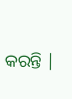କରନ୍ତି |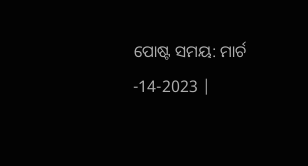ପୋଷ୍ଟ ସମୟ: ମାର୍ଚ -14-2023 |